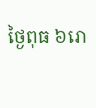ថ្ងៃពុធ ៦រោ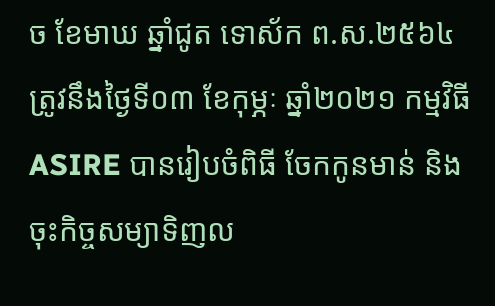ច ខែមាឃ ឆ្នាំជូត ទោស័ក ព.ស.២៥៦៤ ត្រូវនឹងថ្ងៃទី០៣ ខែកុម្ភៈ ឆ្នាំ២០២១ កម្មវិធីASIRE បានរៀបចំពិធី ចែកកូនមាន់ និងចុះកិច្ចសម្យាទិញល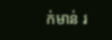ក់មាន់ រ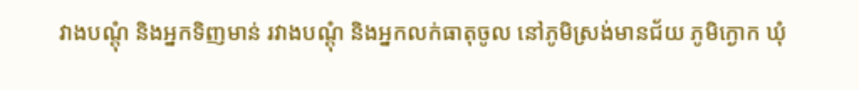វាងបណ្តុំ និងអ្នកទិញមាន់ រវាងបណ្តុំ និងអ្នកលក់ធាតុចូល នៅភូមិស្រង់មានជ័យ ភូមិក្ងោក ឃុំ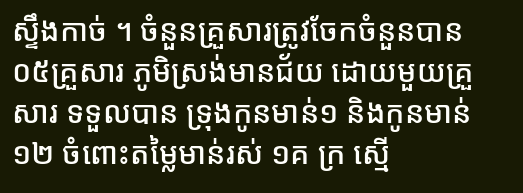ស្ទឹងកាច់ ។ ចំនួនគ្រួសារត្រូវចែកចំនួនបាន ០៥គ្រួសារ ភូមិស្រង់មានជ័យ ដោយមួយគ្រួសារ ទទួលបាន ទ្រុងកូនមាន់១ និងកូនមាន់១២ ចំពោះតម្លៃមាន់រស់ ១គ ក្រ ស្មើ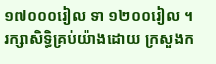១៧០០០រៀល ទា ១២០០រៀល ។
រក្សាសិទិ្ធគ្រប់យ៉ាងដោយ ក្រសួងក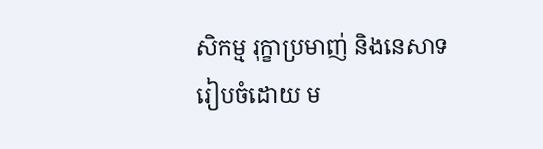សិកម្ម រុក្ខាប្រមាញ់ និងនេសាទ
រៀបចំដោយ ម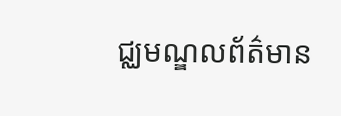ជ្ឈមណ្ឌលព័ត៌មាន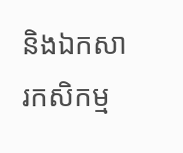និងឯកសារកសិកម្ម